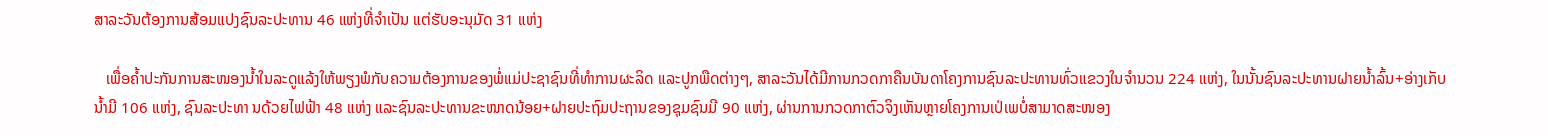ສາລະວັນຕ້ອງການສ້ອມແປງຊົນລະປະທານ 46 ແຫ່ງທີ່ຈຳເປັນ ແຕ່ຮັບອະນຸມັດ 31 ແຫ່ງ

   ເພື່ອຄໍ້າປະກັນການສະໜອງນໍ້າໃນລະດູແລ້ງໃຫ້ພຽງພໍກັບຄວາມຕ້ອງການຂອງພໍ່ແມ່ປະຊາຊົນທີ່ທຳການຜະລິດ ແລະປູກພືດຕ່າງໆ, ສາລະວັນໄດ້ມີການກວດກາຄືນບັນດາໂຄງການຊົນລະປະທານທົ່ວແຂວງໃນຈຳນວນ 224 ແຫ່ງ, ໃນນັ້ນຊົນລະປະທານຝາຍນໍ້າລົ້ນ+ອ່າງເກັບນໍ້າມີ 106 ແຫ່ງ, ຊົນລະປະທາ ນດ້ວຍໄຟຟ້າ 48 ແຫ່ງ ແລະຊົນລະປະທານຂະໜາດນ້ອຍ+ຝາຍປະຖົມປະຖານຂອງຊຸມຊົນມີ 90 ແຫ່ງ, ຜ່ານການກວດກາຕົວຈິງເຫັນຫຼາຍໂຄງການເປ່ເພບໍ່ສາມາດສະໜອງ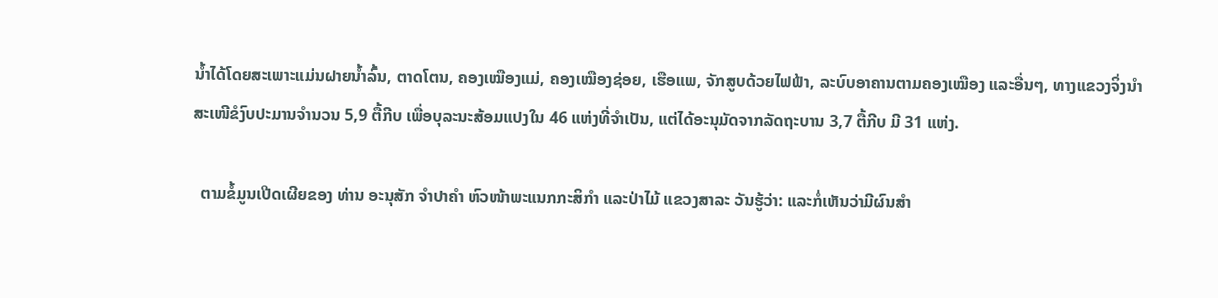ນໍ້າໄດ້ໂດຍສະເພາະແມ່ນຝາຍນໍ້າລົ້ນ, ຕາດໂຕນ, ຄອງເໝືອງແມ່, ຄອງເໝືອງຊ່ອຍ, ເຮືອແພ, ຈັກສູບດ້ວຍໄຟຟ້າ, ລະບົບອາຄານຕາມຄອງເໝືອງ ແລະອື່ນໆ, ທາງແຂວງຈິ່ງນຳສະເໜີຂໍງົບປະມານຈຳນວນ 5,9 ຕື້ກີບ ເພື່ອບຸລະນະສ້ອມແປງໃນ 46 ແຫ່ງທີ່ຈຳເປັນ, ແຕ່ໄດ້ອະນຸມັດຈາກລັດຖະບານ 3,7 ຕື້ກີບ ມີ 31 ແຫ່ງ.

  ຕາມຂໍ້ມູນເປີດເຜີຍຂອງ ທ່ານ ອະນຸສັກ ຈຳປາຄຳ ຫົວໜ້າພະແນກກະສິກຳ ແລະປ່າໄມ້ ແຂວງສາລະ ວັນຮູ້ວ່າ: ແລະກໍ່ເຫັນວ່າມີຜົນສຳ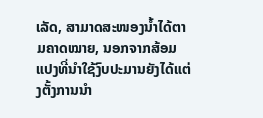ເລັດ, ສາມາດສະໜອງນໍ້າໄດ້ຕາມຄາດໝາຍ, ນອກຈາກສ້ອມແປງທີ່ນຳໃຊ້ງົບປະມານຍັງໄດ້ແຕ່ງຕັ້ງການນຳ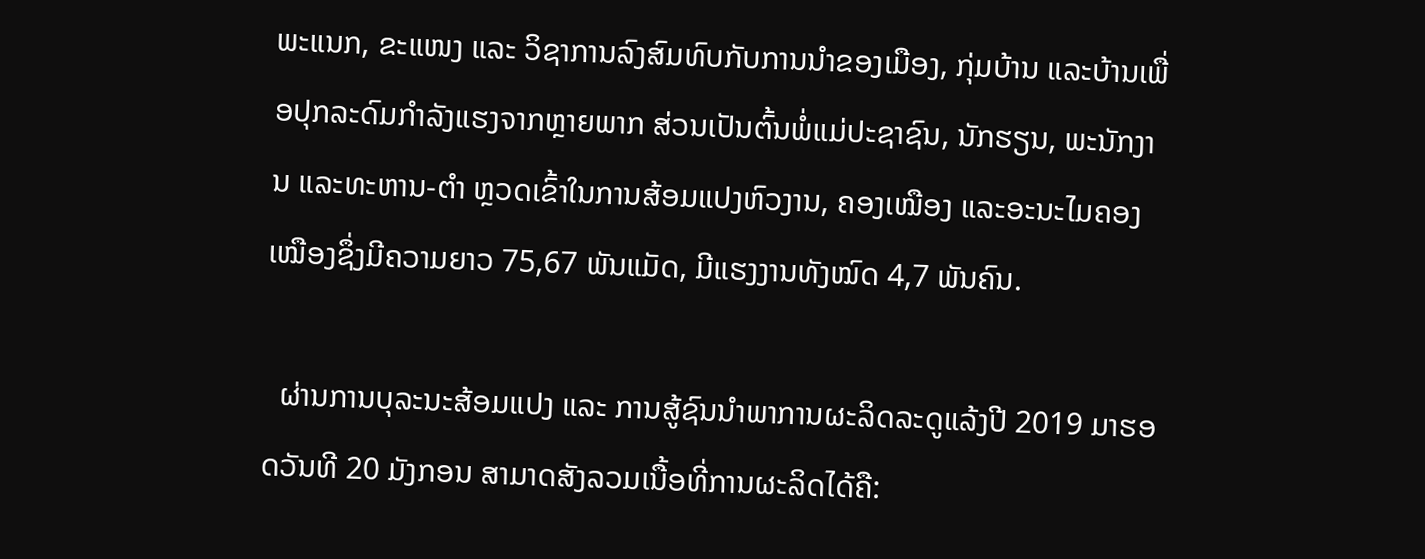ພະແນກ, ຂະແໜງ ແລະ ວິຊາການລົງສົມທົບກັບການນຳຂອງເມືອງ, ກຸ່ມບ້ານ ແລະບ້ານເພື່ອປຸກລະດົມກຳລັງແຮງຈາກຫຼາຍພາກ ສ່ວນເປັນຕົ້ນພໍ່ແມ່ປະຊາຊົນ, ນັກຮຽນ, ພະນັກງານ ແລະທະຫານ-ຕຳ ຫຼວດເຂົ້າໃນການສ້ອມແປງຫົວງານ, ຄອງເໝືອງ ແລະອະນະໄມຄອງເໝືອງຊຶ່ງມີຄວາມຍາວ 75,67 ພັນແມັດ, ມີແຮງງານທັງໝົດ 4,7 ພັນຄົນ.

  ຜ່ານການບຸລະນະສ້ອມແປງ ແລະ ການສູ້ຊົນນຳພາການຜະລິດລະດູແລ້ງປີ 2019 ມາຮອດວັນທີ 20 ມັງກອນ ສາມາດສັງລວມເນື້ອທີ່ການຜະລິດໄດ້ຄື: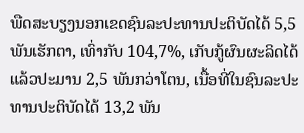ພືດສະບຽງນອກເຂດຊົນລະປະທານປະຕິບັດໄດ້ 5,5 ພັນເຮັກຕາ, ເທົ່າກັບ 104,7%, ເກັບກູ້ຜົນຜະລິດໄດ້ແລ້ວປະມານ 2,5 ພັນກວ່າໂຕນ, ເນື້ອທີ່ໃນຊົນລະປະທານປະຕິບັດໄດ້ 13,2 ພັນ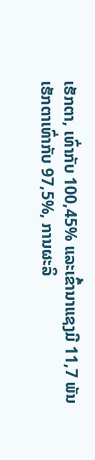ເຮັກຕາ, ເທົ່າກັບ 100,45% ແລະເຂົ້ານາແຊງມີ 11,7 ພັນເຮັກຕາເທົ່າກັບ 97,5%, ການຜະລິ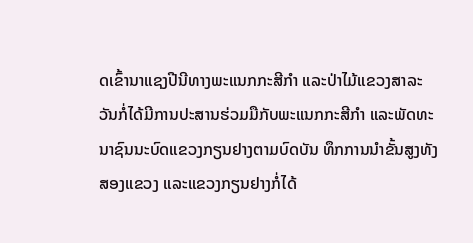ດເຂົ້ານາແຊງປີນີທາງພະແນກກະສີກຳ ແລະປ່າໄມ້ແຂວງສາລະວັນກໍ່ໄດ້ມີການປະສານຮ່ວມມືກັບພະແນກກະສີກຳ ແລະພັດທະນາຊົນນະບົດແຂວງກຽນຢາງຕາມບົດບັນ ທຶກການນຳຂັ້ນສູງທັງສອງແຂວງ ແລະແຂວງກຽນຢາງກໍ່ໄດ້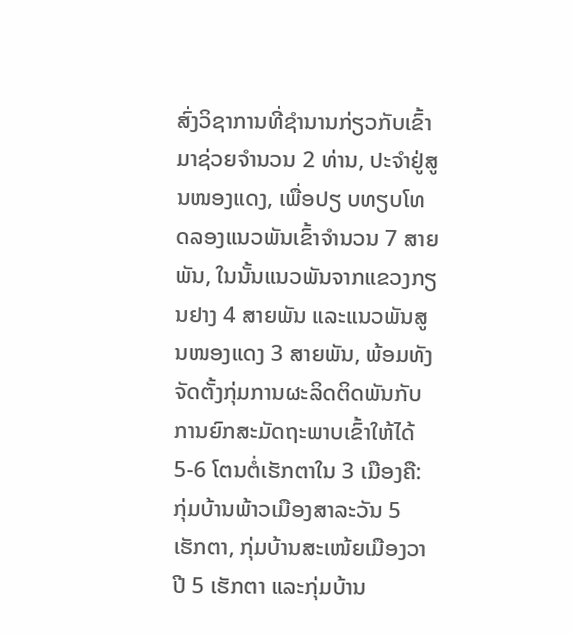ສົ່ງວິຊາການທີ່ຊຳນານກ່ຽວກັບເຂົ້າມາຊ່ວຍຈຳນວນ 2 ທ່ານ, ປະຈຳຢູ່ສູນໜອງແດງ, ເພື່ອປຽ ບທຽບໂທດລອງແນວພັນເຂົ້າຈຳນວນ 7 ສາຍ ພັນ, ໃນນັ້ນແນວພັນຈາກແຂວງກຽນຢາງ 4 ສາຍພັນ ແລະແນວພັນສູນໜອງແດງ 3 ສາຍພັນ, ພ້ອມທັງຈັດຕັ້ງກຸ່ມການຜະລິດຕິດພັນກັບການຍົກສະມັດຖະພາບເຂົ້າໃຫ້ໄດ້ 5-6 ໂຕນຕໍ່ເຮັກຕາໃນ 3 ເມືອງຄື: ກຸ່ມບ້ານພ້າວເມືອງສາລະວັນ 5 ເຮັກຕາ, ກຸ່ມບ້ານສະເໜ້ຍເມືອງວາປີ 5 ເຮັກຕາ ແລະກຸ່ມບ້ານ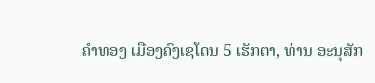ຄຳທອງ ເມືອງຄົງເຊໂດນ 5 ເຮັກຕາ, ທ່ານ ອະນຸສັກ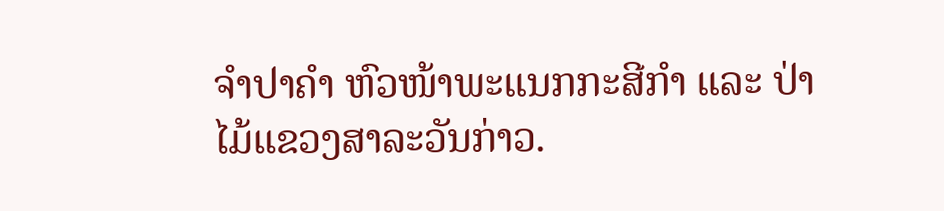ຈຳປາຄຳ ຫົວໜ້າພະແນກກະສີກຳ ແລະ ປ່າໄມ້ແຂວງສາລະວັນກ່າວ.